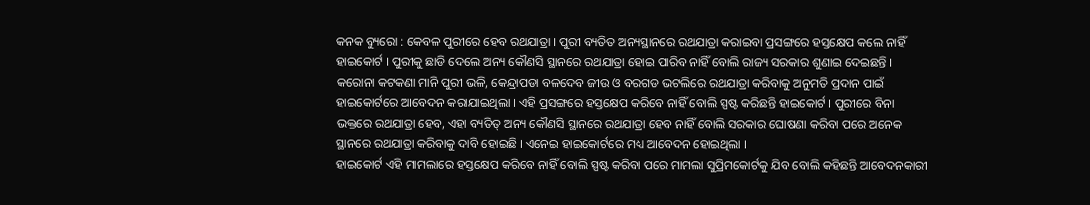କନକ ବ୍ୟୁରୋ : କେବଳ ପୁରୀରେ ହେବ ରଥଯାତ୍ରା । ପୁରୀ ବ୍ୟତିତ ଅନ୍ୟସ୍ଥାନରେ ରଥଯାତ୍ରା କରାଇବା ପ୍ରସଙ୍ଗରେ ହସ୍ତକ୍ଷେପ କଲେ ନାହିଁ ହାଇକୋର୍ଟ । ପୁରୀକୁ ଛାଡି ଦେଲେ ଅନ୍ୟ କୌଣସି ସ୍ଥାନରେ ରଥଯାତ୍ରା ହୋଇ ପାରିବ ନାହିଁ ବୋଲି ରାଜ୍ୟ ସରକାର ଶୁଣାଇ ଦେଇଛନ୍ତି ।
କରୋନା କଟକଣା ମାନି ପୁରୀ ଭଳି, କେନ୍ଦ୍ରାପଡା ବଳଦେବ ଜୀଉ ଓ ବରଗଡ ଭଟଲିରେ ରଥଯାତ୍ରା କରିବାକୁ ଅନୁମତି ପ୍ରଦାନ ପାଇଁ ହାଇକୋର୍ଟରେ ଆବେଦନ କରାଯାଇଥିଲା । ଏହି ପ୍ରସଙ୍ଗରେ ହସ୍ତକ୍ଷେପ କରିବେ ନାହିଁ ବୋଲି ସ୍ପଷ୍ଟ କରିଛନ୍ତି ହାଇକୋର୍ଟ । ପୁରୀରେ ବିନା ଭକ୍ତରେ ରଥଯାତ୍ରା ହେବ, ଏହା ବ୍ୟତିତ୍ ଅନ୍ୟ କୌଣସି ସ୍ଥାନରେ ରଥଯାତ୍ରା ହେବ ନାହିଁ ବୋଲି ସରକାର ଘୋଷଣା କରିବା ପରେ ଅନେକ ସ୍ଥାନରେ ରଥଯାତ୍ରା କରିବାକୁ ଦାବି ହୋଇଛି । ଏନେଇ ହାଇକୋର୍ଟରେ ମଧ୍ୟ ଆବେଦନ ହୋଇଥିଲା ।
ହାଇକୋର୍ଟ ଏହି ମାମଲାରେ ହସ୍ତକ୍ଷେପ କରିବେ ନାହିଁ ବୋଲି ସ୍ପଷ୍ଟ କରିବା ପରେ ମାମଲା ସୁପ୍ରିମକୋର୍ଟକୁ ଯିବ ବୋଲି କହିଛନ୍ତି ଆବେଦନକାରୀ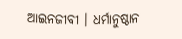ଆଇନଜୀବୀ । ଧର୍ମାନୁଷ୍ଠାନ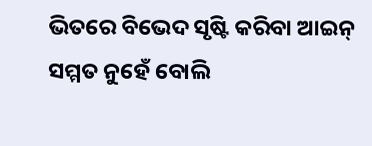ଭିତରେ ବିଭେଦ ସୃଷ୍ଟି କରିବା ଆଇନ୍ ସମ୍ମତ ନୁହେଁ ବୋଲି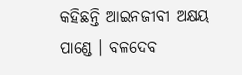କହିଛନ୍ତି ଆଇନଜୀବୀ ଅକ୍ଷୟ ପାଣ୍ଡେ । ବଳଦେବ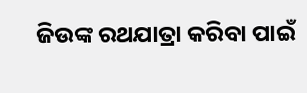ଜିଉଙ୍କ ରଥଯାତ୍ରା କରିବା ପାଇଁ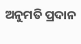ଅନୁମତି ପ୍ରଦାନ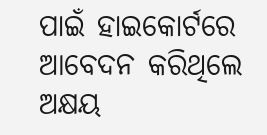ପାଇଁ ହାଇକୋର୍ଟରେ ଆବେଦନ କରିଥିଲେ ଅକ୍ଷୟ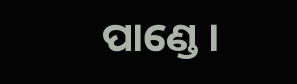ପାଣ୍ଡେ ।